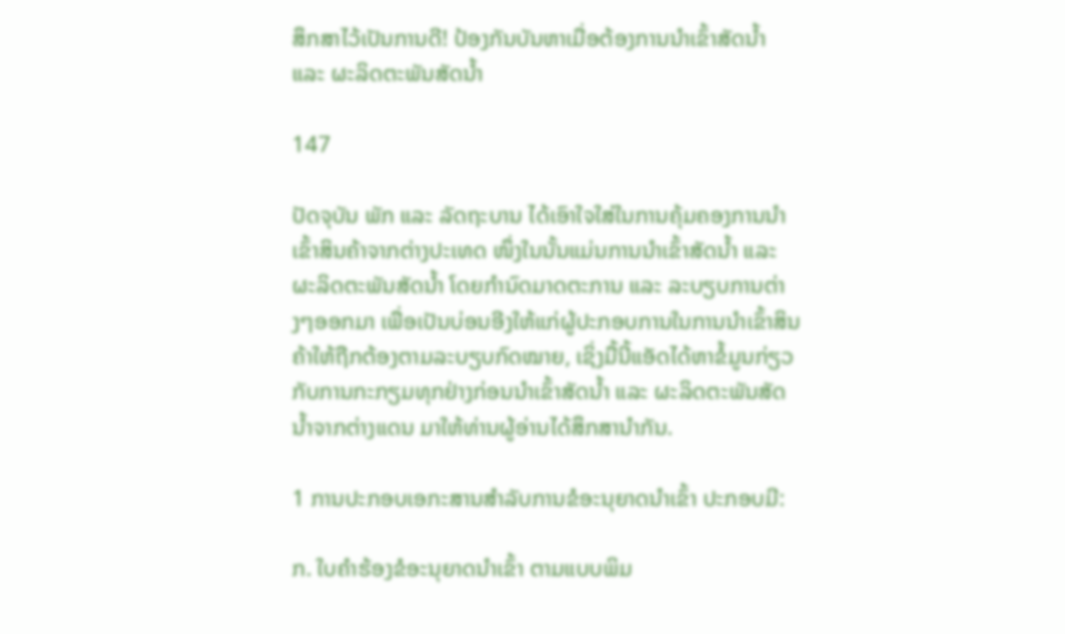ສຶກສາໄວ້ເປັນການດີ! ປ້ອງກັນບັນຫາເມື່ອຕ້ອງການນໍາເຂົ້າສັດນໍ້າ ແລະ ຜະລິດຕະພັນສັດນໍ້າ

147

ປັດຈຸບັນ ພັກ ແລະ ລັດຖະບານ ໄດ້ເອົາໃຈໃສ່ໃນການຄຸ້ມຄອງການນໍາເຂົ້າສິນຄ້າຈາກຕ່າງປະເທດ ໜຶ່ງໃນນັ້ນແມ່ນການນໍາເຂົ້າສັດນໍ້າ ແລະ ຜະລິດຕະພັນສັດນໍ້າ ໂດຍກໍານົດມາດຕະການ ແລະ ລະບຽບການຕ່າງໆອອກມາ ເພື່ອເປັນບ່ອນອີງໃຫ້ແກ່ຜູ້ປະກອບການໃນການນໍາເຂົ້າສິນຄ້າໃຫ້ຖືກຕ້ອງຕາມລະບຽບກົດໝາຍ, ເຊິ່ງມື້ນີ້ແອັດໄດ້ຫາຂໍ້ມູນກ່ຽວກັບການກະກຽມທຸກຢ່າງກ່ອນນໍາເຂົ້າສັດນໍ້າ ແລະ ຜະລິດຕະພັນສັດນໍ້າຈາກຕ່າງແດນ ມາໃຫ້ທ່ານຜູ້ອ່ານໄດ້ສຶກສານໍາກັນ.

1 ການປະກອບເອກະສານສໍາລັບການຂໍອະນຸຍາດນໍາເຂົ້າ ປະກອບມີ:

ກ. ໃບຄໍາຮ້ອງຂໍອະນຸຍາດນໍາເຂົ້າ ຕາມແບບພິມ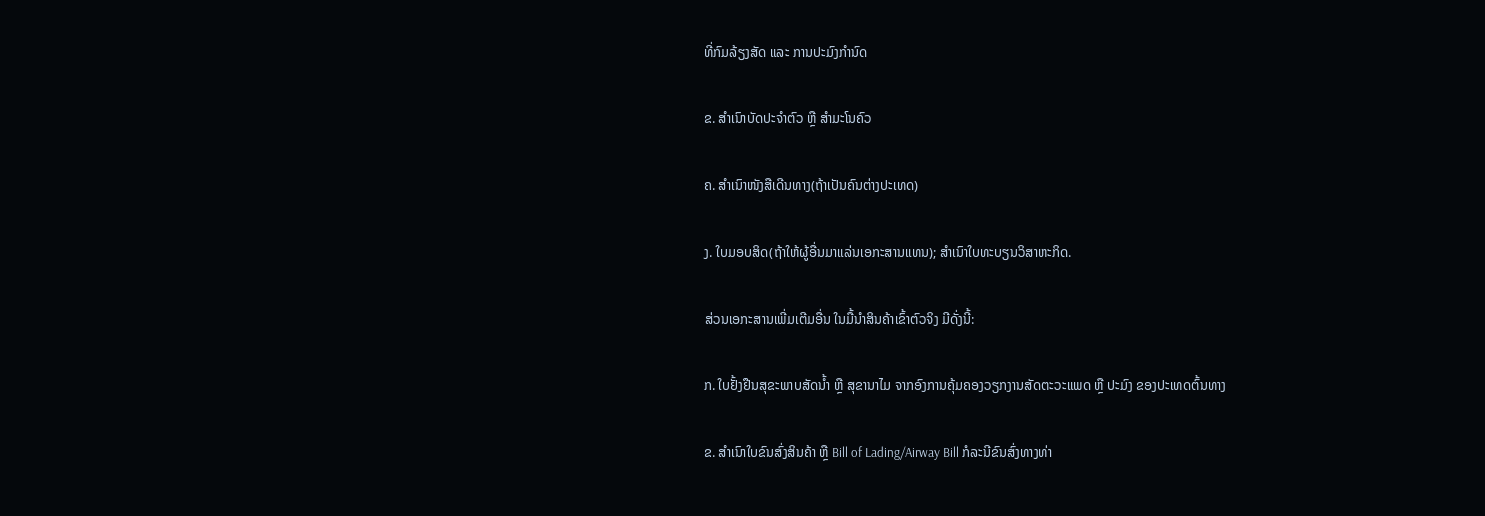ທີ່ກົມລ້ຽງສັດ ແລະ ການປະມົງກໍານົດ

ຂ. ສໍາເນົາບັດປະຈໍາຕົວ ຫຼື ສໍາມະໂນຄົວ

ຄ. ສໍາເນົາໜັງສືເດີນທາງ(ຖ້າເປັນຄົນຕ່າງປະເທດ)

ງ. ໃບມອບສິດ(ຖ້າໃຫ້ຜູ້ອື່ນມາແລ່ນເອກະສານແທນ); ສໍາເນົາໃບທະບຽນວິສາຫະກິດ.

ສ່ວນເອກະສານເພີ່ມເຕີມອື່ນ ໃນມື້ນໍາສິນຄ້າເຂົ້າຕົວຈິງ ມີດັ່ງນີ້:

ກ. ໃບຢັ້ງຢືນສຸຂະພາບສັດນໍ້າ ຫຼື ສຸຂານາໄມ ຈາກອົງການຄຸ້ມຄອງວຽກງານສັດຕະວະແພດ ຫຼື ປະມົງ ຂອງປະເທດຕົ້ນທາງ

ຂ. ສໍາເນົາໃບຂົນສົ່ງສິນຄ້າ ຫຼື Bill of Lading/Airway Bill ກໍລະນີຂົນສົ່ງທາງທ່າ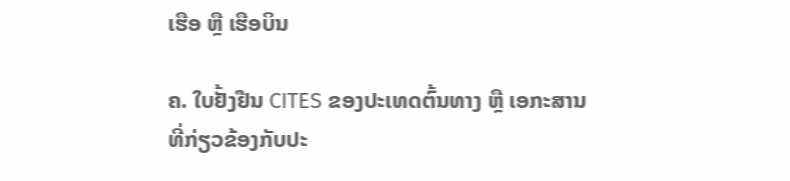ເຮືອ ຫຼື ເຮືອບິນ

ຄ. ໃບຢັ້ງຢືນ CITES ຂອງປະເທດຕົ້ນທາງ ຫຼື ເອກະສານທີ່ກ່ຽວຂ້ອງກັບປະ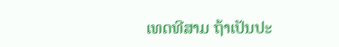ເທດທີສາມ ຖ້າເປັນປະ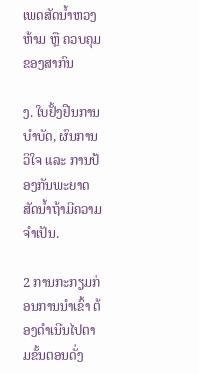ເພດສັດນໍ້າຫວງຫ້າມ ຫຼື ຄວບຄຸມຂອງສາກົນ

ງ. ໃບຢັ້ງຢືນການບໍາບັດ, ຜົນການວິໃຈ ແລະ ການປ້ອງກັນພະຍາດສັດນໍ້າຖ້າມີຄວາມຈໍາເປັນ.

2 ການກະກຽມກ່ອນການນໍາເຂົ້າ ຕ້ອງດໍາເນີນໄປຕາມຂັ້ນຕອນດັ່ງ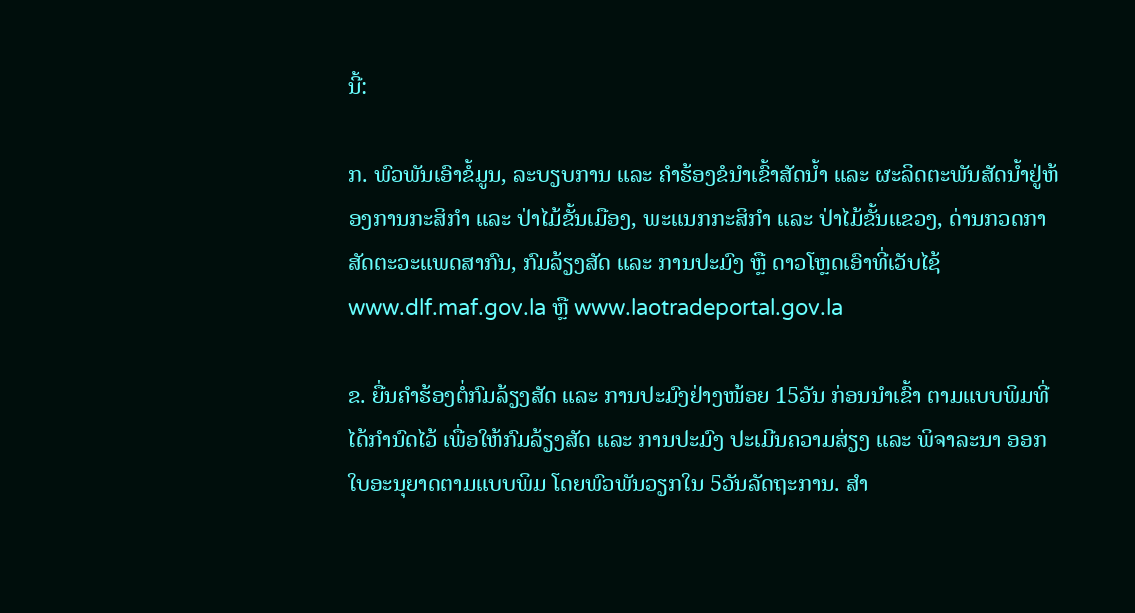ນີ້:

ກ. ພົວພັນເອົາຂໍ້ມູນ, ລະບຽບການ ແລະ ຄໍາຮ້ອງຂໍນໍາເຂົ້າສັດນໍ້າ ແລະ ຜະລິດຕະພັນສັດນໍ້າຢູ່ຫ້ອງການກະສິກໍາ ແລະ ປ່າໄມ້ຂັ້ນເມືອງ, ພະແນກກະສິກໍາ ແລະ ປ່າໄມ້ຂັ້ນແຂວງ, ດ່ານກວດກາສັດຕະວະແພດສາກົນ, ກົມລ້ຽງສັດ ແລະ ການປະມົງ ຫຼື ດາວໂຫຼດເອົາທີ່ເວັບໄຊ້ www.dlf.maf.gov.la ຫຼື www.laotradeportal.gov.la

ຂ. ຍື່ນຄໍາຮ້ອງຕໍ່ກົມລ້ຽງສັດ ແລະ ການປະມົງຢ່າງໜ້ອຍ 15ວັນ ກ່ອນນໍາເຂົ້າ ຕາມແບບພິມທີ່ໄດ້ກໍານົດໄວ້ ເພື່ອໃຫ້ກົມລ້ຽງສັດ ແລະ ການປະມົງ ປະເມີນຄວາມສ່ຽງ ແລະ ພິຈາລະນາ ອອກໃບອະນຸຍາດຕາມແບບພິມ ໂດຍພົວພັນວຽກໃນ 5ວັນລັດຖະການ. ສໍາ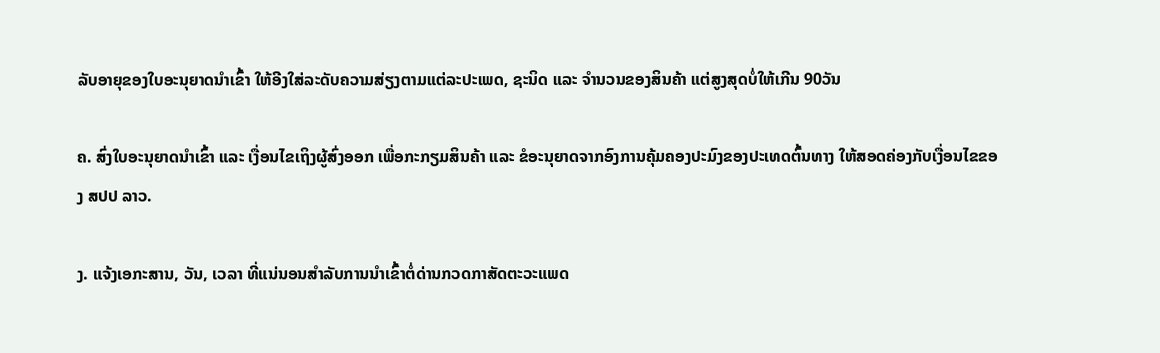ລັບອາຍຸຂອງໃບອະນຸຍາດນໍາເຂົ້າ ໃຫ້ອີງໃສ່ລະດັບຄວາມສ່ຽງຕາມແຕ່ລະປະເພດ, ຊະນິດ ແລະ ຈໍານວນຂອງສິນຄ້າ ແຕ່ສູງສຸດບໍ່ໃຫ້ເກີນ 90ວັນ

ຄ. ສົ່ງໃບອະນຸຍາດນໍາເຂົ້າ ແລະ ເງື່ອນໄຂເຖິງຜູ້ສົ່ງອອກ ເພື່ອກະກຽມສິນຄ້າ ແລະ ຂໍອະນຸຍາດຈາກອົງການຄຸ້ມຄອງປະມົງຂອງປະເທດຕົ້ນທາງ ໃຫ້ສອດຄ່ອງກັບເງື່ອນໄຂຂອງ ສປປ ລາວ.

ງ. ແຈ້ງເອກະສານ, ວັນ, ເວລາ ທີ່ແນ່ນອນສໍາລັບການນໍາເຂົ້າຕໍ່ດ່ານກວດກາສັດຕະວະແພດ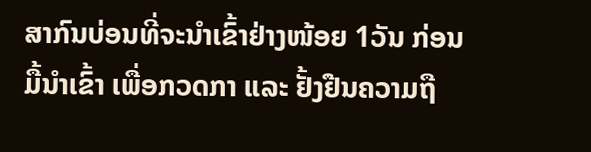ສາກົນບ່ອນທີ່ຈະນໍາເຂົ້າຢ່າງໜ້ອຍ 1ວັນ ກ່ອນມື້ນໍາເຂົ້າ ເພື່ອກວດກາ ແລະ ຢັ້ງຢືນຄວາມຖື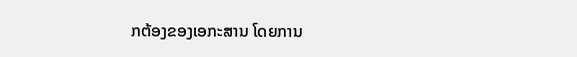ກຕ້ອງຂອງເອກະສານ ໂດຍການ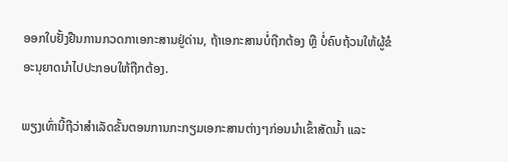ອອກໃບຢັ້ງຢືນການກວດກາເອກະສານຢູ່ດ່ານ, ຖ້າເອກະສານບໍ່ຖືກຕ້ອງ ຫຼື ບໍ່ຄົບຖ້ວນໃຫ້ຜູ້ຂໍອະນຸຍາດນໍາໄປປະກອບໃຫ້ຖືກຕ້ອງ.

ພຽງເທົ່ານີ້ຖືວ່າສໍາເລັດຂັ້ນຕອນການກະກຽມເອກະສານຕ່າງໆກ່ອນນໍາເຂົ້າສັດນໍ້າ ແລະ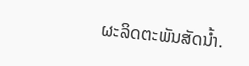ຜະລິດຕະພັນສັດນໍ້າ.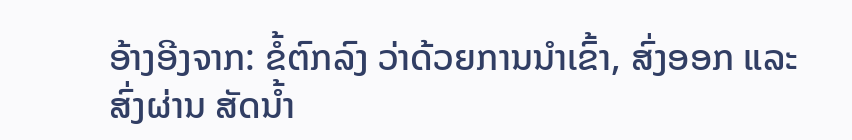ອ້າງອີງຈາກ: ຂໍ້ຕົກລົງ ວ່າດ້ວຍການນໍາເຂົ້າ, ສົ່ງອອກ ແລະ ສົ່ງຜ່ານ ສັດນໍ້າ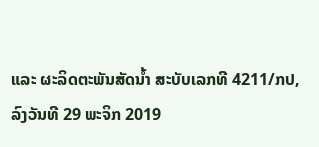ແລະ ຜະລິດຕະພັນສັດນໍ້າ ສະບັບເລກທີ 4211/ກປ, ລົງວັນທີ 29 ພະຈິກ 2019